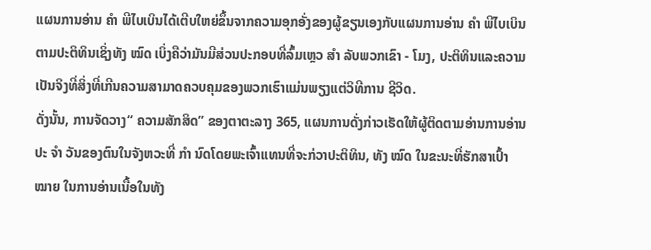ແຜນການອ່ານ ຄຳ ພີໄບເບິນໄດ້ເຕີບໃຫຍ່ຂຶ້ນຈາກຄວາມອຸກອັ່ງຂອງຜູ້ຂຽນເອງກັບແຜນການອ່ານ ຄຳ ພີໄບເບິນຕາມປະຕິທິນເຊິ່ງທັງ ໝົດ ເບິ່ງຄືວ່າມັນມີສ່ວນປະກອບທີ່ລົ້ມເຫຼວ ສຳ ລັບພວກເຂົາ - ໂມງ, ປະຕິທິນແລະຄວາມເປັນຈິງທີ່ສິ່ງທີ່ເກີນຄວາມສາມາດຄວບຄຸມຂອງພວກເຮົາແມ່ນພຽງແຕ່ວິທີການ ຊີວິດ.
ດັ່ງນັ້ນ, ການຈັດວາງ“ ຄວາມສັກສິດ” ຂອງຕາຕະລາງ 365, ແຜນການດັ່ງກ່າວເຮັດໃຫ້ຜູ້ຕິດຕາມອ່ານການອ່ານປະ ຈຳ ວັນຂອງຕົນໃນຈັງຫວະທີ່ ກຳ ນົດໂດຍພະເຈົ້າແທນທີ່ຈະກ່ວາປະຕິທິນ, ທັງ ໝົດ ໃນຂະນະທີ່ຮັກສາເປົ້າ ໝາຍ ໃນການອ່ານເນື້ອໃນທັງ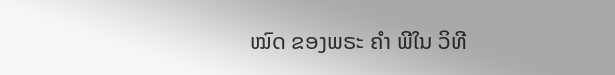ໝົດ ຂອງພຣະ ຄຳ ພີໃນ ວິທີ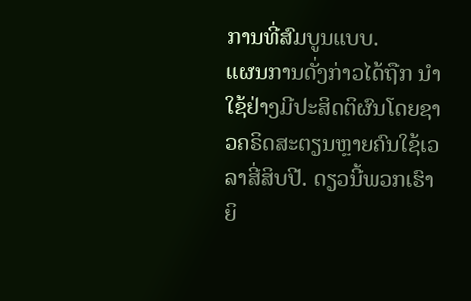ການທີ່ສົມບູນແບບ.
ແຜນການດັ່ງກ່າວໄດ້ຖືກ ນຳ ໃຊ້ຢ່າງມີປະສິດຕິຜົນໂດຍຊາວຄຣິດສະຕຽນຫຼາຍຄົນໃຊ້ເວລາສີ່ສິບປີ. ດຽວນີ້ພວກເຮົາຍິ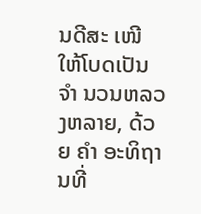ນດີສະ ເໜີ ໃຫ້ໂບດເປັນ ຈຳ ນວນຫລວງຫລາຍ, ດ້ວຍ ຄຳ ອະທິຖານທີ່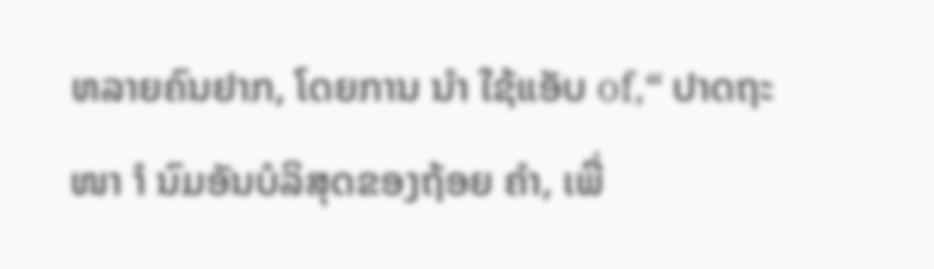ຫລາຍຄົນຢາກ, ໂດຍການ ນຳ ໃຊ້ແອັບ of,“ ປາດຖະ ໜາ ຳ ນົມອັນບໍລິສຸດຂອງຖ້ອຍ ຄຳ, ເພື່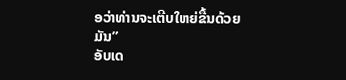ອວ່າທ່ານຈະເຕີບໃຫຍ່ຂື້ນດ້ວຍມັນ”
ອັບເດ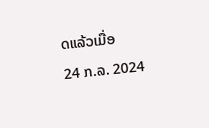ດແລ້ວເມື່ອ
24 ກ.ລ. 2024